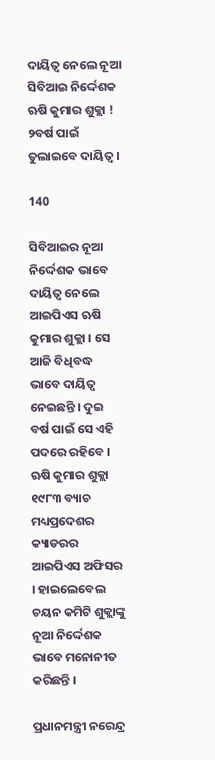ଦାୟିତ୍ୱ ନେଲେ ନୂଆ ସିବିଆଇ ନିର୍ଦ୍ଦେଶକ ଋଷି କୁମାର ଶୁକ୍ଲା ! ୨ବର୍ଷ ପାଇଁ ତୁଲାଇବେ ଦାୟିତ୍ୱ ।

140

ସିବିଆଇର ନୂଆ ନିର୍ଦ୍ଦେଶକ ଭାବେ ଦାୟିତ୍ୱ ନେଲେ ଆଇପିଏସ ଋଷି କୁମାର ଶୁକ୍ଲା । ସେ ଆଜି ବିଧିବଦ୍ଧ ଭାବେ ଦାୟିତ୍ୱ ନେଇଛନ୍ତି । ଦୁଇ ବର୍ଷ ପାଇଁ ସେ ଏହି ପଦରେ ରହିବେ । ଋଷି କୁମାର ଶୁକ୍ଲା ୧୯୮୩ ବ୍ୟାଚ ମଧ୍ୟପ୍ରଦେଶର କ୍ୟାଡରର ଆଇପିଏସ ଅଫିସର । ହାଇଲେବେଲ ଚୟନ କମିଟି ଶୁକ୍ଲାଙ୍କୁ ନୂଆ ନିର୍ଦ୍ଦେଶକ ଭାବେ ମନୋନୀତ କରିଛନ୍ତି ।

ପ୍ରଧାନମନ୍ତ୍ରୀ ନରେନ୍ଦ୍ର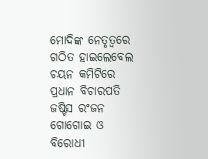ମୋଦିଙ୍କ ନେତୃତ୍ୱରେ ଗଠିତ ହାଇଲେବେଲ ଚୟନ କମିଟିରେ ପ୍ରଧାନ ବିଚାରପତି ଜଷ୍ଟିସ ରଂଜନ ଗୋଗୋଇ ଓ ବିରୋଧୀ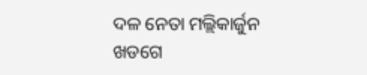ଦଳ ନେତା ମଲ୍ଲିକାର୍ଜୁନ ଖଡଗେ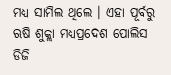ମଧ୍ୟ ସାମିଲ ଥିଲେ । ଏହା ପୂର୍ବରୁ ଋଷି ଶୁକ୍ଲା ମଧ୍ୟପ୍ରଦେଶ ପୋଲିସ ଡିଜି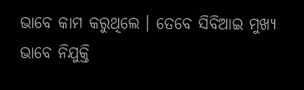ଭାବେ କାମ କରୁଥିଲେ । ତେବେ ସିବିଆଇ ମୁଖ୍ୟ ଭାବେ ନିଯୁକ୍ତି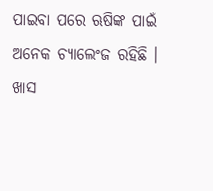ପାଇବା ପରେ ଋଷିଙ୍କ ପାଇଁ ଅନେକ ଚ୍ୟାଲେଂଜ ରହିଛି । ଖାସ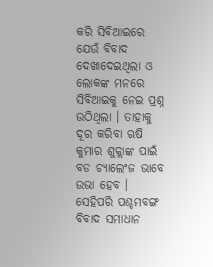କରି ସିବିଆଇରେ ଯେଉଁ ବିବାଦ ଦେଖାଦେଇଥିଲା ଓ ଲୋକଙ୍କ ମନରେ ସିବିଆଇକୁ ନେଇ ପ୍ରଶ୍ନ ଉଠିଥିଲା । ତାହାକୁ ଦୂର କରିବା ଋଷି କୁମାର ଶୁକ୍ଲାଙ୍କ ପାଇଁ ବଡ ଚ୍ୟାଲେଂଜ ଭାବେ ଉଭା ହେବ । ସେହିପରି ପଶ୍ଚମବଙ୍ଗ ବିବାଦ ସମାଧାନ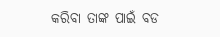କରିବା ତାଙ୍କ ପାଇଁ ବଡ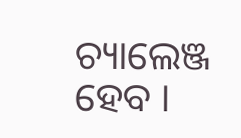ଚ୍ୟାଲେଞ୍ଜ ହେବ ।